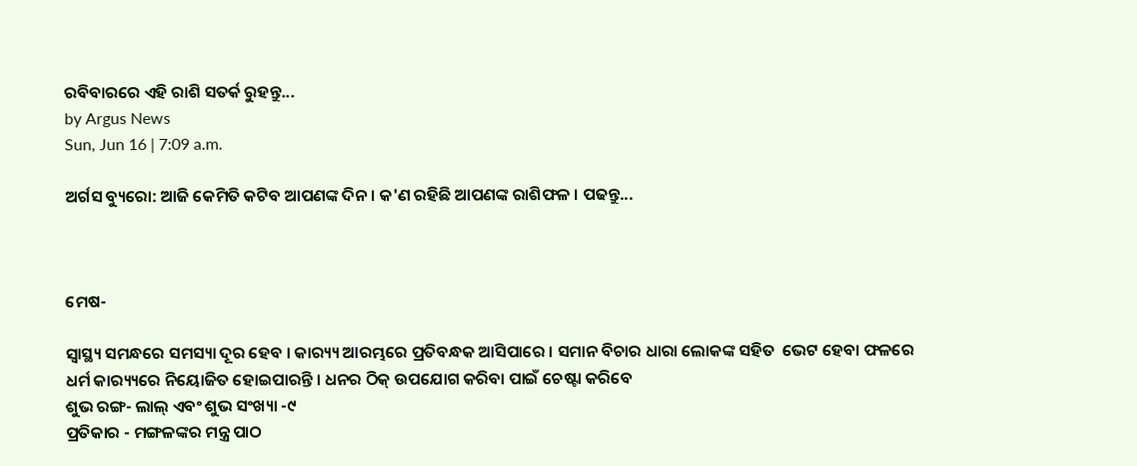ରବିବାରରେ ଏହି ରାଶି ସତର୍କ ରୁହନ୍ତୁ...
by Argus News
Sun, Jun 16 | 7:09 a.m.

ଅର୍ଗସ ବ୍ୟୁରୋ: ଆଜି କେମିତି କଟିବ ଆପଣଙ୍କ ଦିନ । କ'ଣ ରହିଛି ଆପଣଙ୍କ ରାଶିଫଳ । ପଢନ୍ତୁ...



ମେଷ-

ସ୍ୱାସ୍ଥ୍ୟ ସମନ୍ଧରେ ସମସ୍ୟା ଦୂର ହେବ । କାର‌୍ୟ୍ୟ ଆରମ୍ଭରେ ପ୍ରତିବନ୍ଧକ ଆସିପାରେ । ସମାନ ବିଚାର ଧାରା ଲୋକଙ୍କ ସହିତ  ଭେଟ ହେବା ଫଳରେ ଧର୍ମ କାର‌୍ୟ୍ୟରେ ନିୟୋଜିତ ହୋଇପାରନ୍ତି । ଧନର ଠିକ୍ ଉପଯୋଗ କରିବା ପାଇଁ ଚେଷ୍ଟା କରିବେ
ଶୁଭ ରଙ୍ଗ- ଲାଲ୍ ଏବଂ ଶୁଭ ସଂଖ୍ୟା -୯
ପ୍ରତିକାର - ମଙ୍ଗଳଙ୍କର ମନ୍ତ୍ର ପାଠ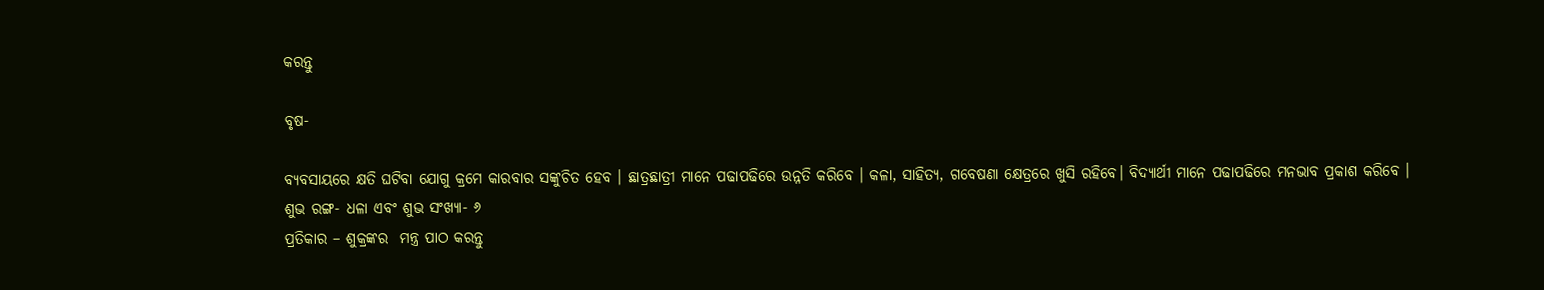କରନ୍ତୁ

ବୃଷ-

ବ୍ୟବସାୟରେ କ୍ଷତି ଘଟିବା ଯୋଗୁ କ୍ରମେ କାରବାର ସଙ୍କୁଚିତ ହେବ । ଛାତ୍ରଛାତ୍ରୀ ମାନେ ପଢାପଢିରେ ଉନ୍ନତି କରିବେ । କଳା, ସାହିତ୍ୟ, ଗବେଷଣା କ୍ଷେତ୍ରରେ ଖୁସି ରହିବେ। ବିଦ୍ୟାର୍ଥୀ ମାନେ ପଢାପଢିରେ ମନଭାବ ପ୍ରକାଶ କରିବେ ।
ଶୁଭ ରଙ୍ଗ- ଧଳା ଏବଂ ଶୁଭ ସଂଖ୍ୟା- ୬
ପ୍ରତିକାର – ଶୁକ୍ରଙ୍କର  ମନ୍ତ୍ର ପାଠ କରନ୍ତୁ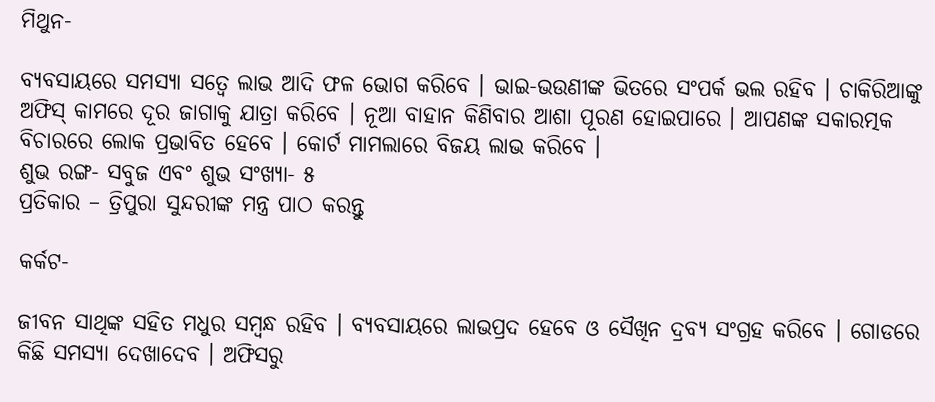ମିଥୁନ-

ବ୍ୟବସାୟରେ ସମସ୍ୟା ସତ୍ୱେ ଲାଭ ଆଦି ଫଳ ଭୋଗ କରିବେ । ଭାଇ-ଭଉଣୀଙ୍କ ଭିତରେ ସଂପର୍କ ଭଲ ରହିବ । ଚାକିରିଆଙ୍କୁ ଅଫିସ୍ କାମରେ ଦୂର ଜାଗାକୁ ଯାତ୍ରା କରିବେ । ନୂଆ ବାହାନ କିଣିବାର ଆଶା ପୂରଣ ହୋଇପାରେ । ଆପଣଙ୍କ ସକାରତ୍ମକ ବିଚାରରେ ଲୋକ ପ୍ରଭାବିତ ହେବେ । କୋର୍ଟ ମାମଲାରେ ବିଜୟ ଲାଭ କରିବେ ।
ଶୁଭ ରଙ୍ଗ- ସବୁଜ ଏବଂ ଶୁଭ ସଂଖ୍ୟା- ୫
ପ୍ରତିକାର – ତ୍ରିପୁରା ସୁନ୍ଦରୀଙ୍କ ମନ୍ତ୍ର ପାଠ କରନ୍ତୁ

କର୍କଟ-

ଜୀବନ ସାଥିଙ୍କ ସହିତ ମଧୁର ସମ୍ବନ୍ଧ ରହିବ । ବ୍ୟବସାୟରେ ଲାଭପ୍ରଦ ହେବେ ଓ ସୈଖିନ ଦ୍ରବ୍ୟ ସଂଗ୍ରହ କରିବେ । ଗୋଡରେ କିଛି ସମସ୍ୟା ଦେଖାଦେବ । ଅଫିସରୁ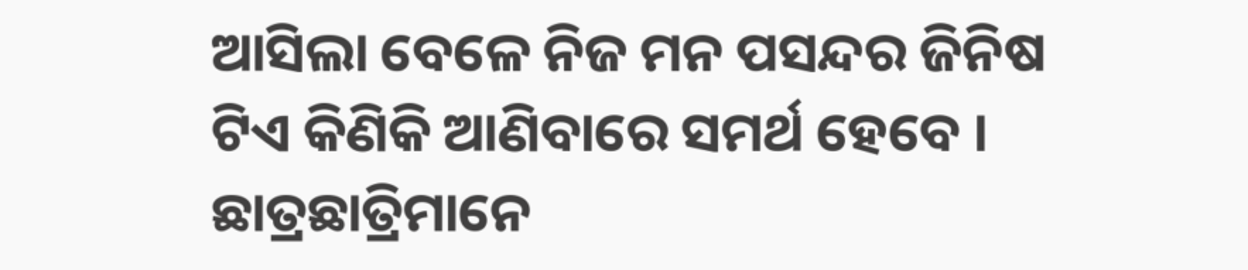ଆସିଲା ବେଳେ ନିଜ ମନ ପସନ୍ଦର ଜିନିଷ ଟିଏ କିଣିକି ଆଣିବାରେ ସମର୍ଥ ହେବେ । ଛାତ୍ରଛାତ୍ରିମାନେ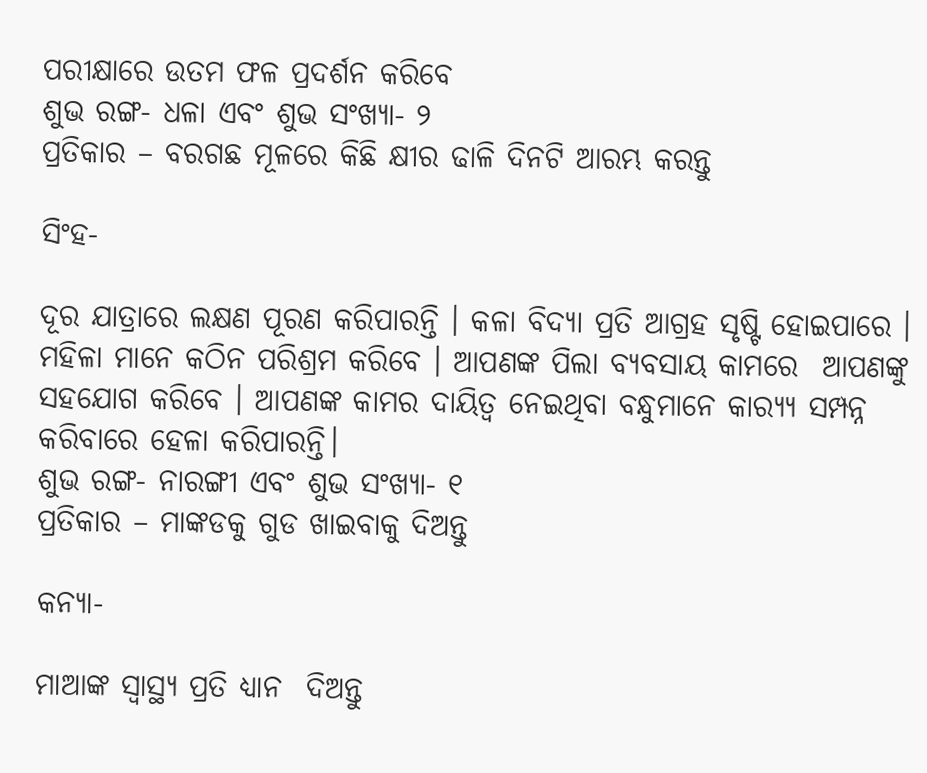ପରୀକ୍ଷାରେ ଉତମ ଫଳ ପ୍ରଦର୍ଶନ କରିବେ
ଶୁଭ ରଙ୍ଗ- ଧଳା ଏବଂ ଶୁଭ ସଂଖ୍ୟା- ୨
ପ୍ରତିକାର – ବରଗଛ ମୂଳରେ କିଛି କ୍ଷୀର ଢାଳି ଦିନଟି ଆରମ୍ଭ କରନ୍ତୁ

ସିଂହ-

ଦୂର ଯାତ୍ରାରେ ଲକ୍ଷଣ ପୂରଣ କରିପାରନ୍ତି । କଳା ବିଦ୍ୟା ପ୍ରତି ଆଗ୍ରହ ସୃଷ୍ଟି ହୋଇପାରେ । ମହିଳା ମାନେ କଠିନ ପରିଶ୍ରମ କରିବେ । ଆପଣଙ୍କ ପିଲା ବ୍ୟବସାୟ କାମରେ  ଆପଣଙ୍କୁ ସହଯୋଗ କରିବେ । ଆପଣଙ୍କ କାମର ଦାୟିତ୍ୱ ନେଇଥିବା ବନ୍ଧୁମାନେ କାର‌୍ୟ୍ୟ ସମ୍ପନ୍ନ କରିବାରେ ହେଳା କରିପାରନ୍ତି।
ଶୁଭ ରଙ୍ଗ- ନାରଙ୍ଗୀ ଏବଂ ଶୁଭ ସଂଖ୍ୟା- ୧
ପ୍ରତିକାର – ମାଙ୍କଡକୁ ଗୁଡ ଖାଇବାକୁ ଦିଅନ୍ତୁ

କନ୍ୟା-

ମାଆଙ୍କ ସ୍ୱାସ୍ଥ୍ୟ ପ୍ରତି ଧ୍ୟାନ  ଦିଅନ୍ତୁ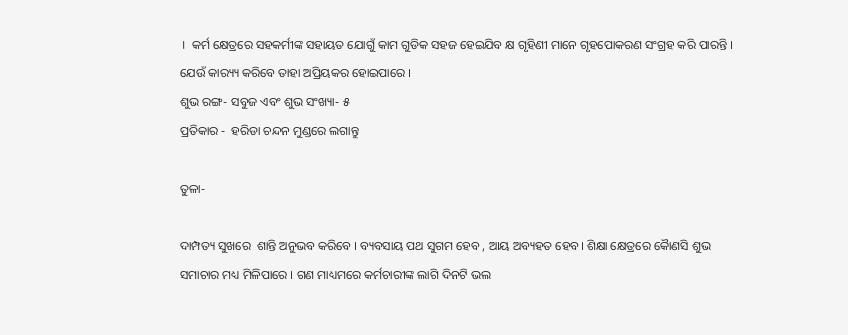।  କର୍ମ କ୍ଷେତ୍ରରେ ସହକର୍ମୀଙ୍କ ସହାୟତ ଯୋଗୁଁ କାମ ଗୁଡିକ ସହଜ ହେଇଯିବ କ୍ଷ ଗୃହିଣୀ ମାନେ ଗୃହପୋକରଣ ସଂଗ୍ରହ କରି ପାରନ୍ତି । ଯେଉଁ କାର‌୍ୟ୍ୟ କରିବେ ତାହା ଅପ୍ରିୟକର ହୋଇପାରେ ।
ଶୁଭ ରଙ୍ଗ- ସବୁଜ ଏବଂ ଶୁଭ ସଂଖ୍ୟା- ୫
ପ୍ରତିକାର -  ହରିଡା ଚନ୍ଦନ ମୁଣ୍ଡରେ ଲଗାନ୍ତୁ

ତୁଳା-

ଦାମ୍ପତ୍ୟ ସୁଖରେ  ଶାନ୍ତି ଅନୁଭବ କରିବେ । ବ୍ୟବସାୟ ପଥ ସୁଗମ ହେବ , ଆୟ ଅବ୍ୟହତ ହେବ। ଶିକ୍ଷା କ୍ଷେତ୍ରରେ କୈାଣସି ଶୁଭ ସମାଚାର ମଧ୍ୟ ମିଳିପାରେ । ଗଣ ମାଧ୍ୟମରେ କର୍ମଚାରୀଙ୍କ ଲାଗି ଦିନଟି ଭଲ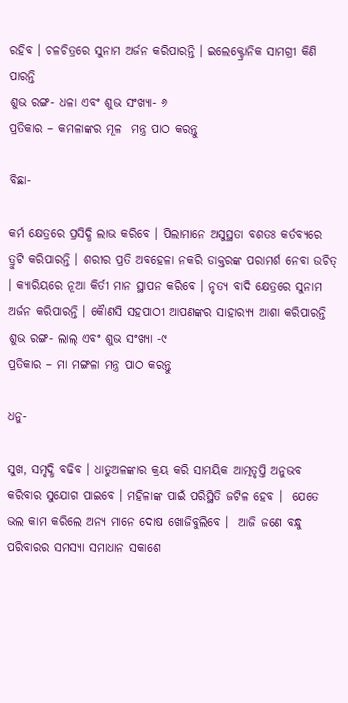ରହିବ । ଚଳଚିତ୍ରରେ ସୁନାମ ଅର୍ଜନ କରିପାରନ୍ତି । ଇଲେକ୍ଟ୍ରୋନିକ ସାମଗ୍ରୀ କିଣି ପାରନ୍ତି
ଶୁଭ ରଙ୍ଗ- ଧଳା ଏବଂ ଶୁଭ ସଂଖ୍ୟା- ୬
ପ୍ରତିକାର – କମଳାଙ୍କର ମୂଳ  ମନ୍ତ୍ର ପାଠ କରନ୍ତୁ

ବିଛା-

କର୍ମ କ୍ଷେତ୍ରରେ ପ୍ରସିଦ୍ଧି ଲାଭ କରିବେ । ପିଲାମାନେ ଅସୁସ୍ଥତା ବଶତଃ କର୍ତବ୍ୟରେ ତ୍ରୁଟି କରିପାରନ୍ତି । ଶରୀର ପ୍ରତି ଅବହେଳା ନକରି ଡାକ୍ତରଙ୍କ ପରାମର୍ଶ ନେବା ଉଚିତ୍ । କ୍ୟାରିୟରେ ନୂଆ କିର୍ତୀ ମାନ ସ୍ଥାପନ କରିବେ । ନୃତ୍ୟ ବାଦି କ୍ଷେତ୍ରରେ ସୁନାମ ଅର୍ଜନ କରିପାରନ୍ତି । କୈାଣସି ସହପାଠୀ ଆପଣଙ୍କର ସାହାର‌୍ୟ୍ୟ ଆଶା କରିପାରନ୍ତି
ଶୁଭ ରଙ୍ଗ- ଲାଲ୍ ଏବଂ ଶୁଭ ସଂଖ୍ୟା -୯
ପ୍ରତିକାର – ମା ମଙ୍ଗଳା ମନ୍ତ୍ର ପାଠ କରନ୍ତୁ

ଧନୁ-

ସୁଖ, ସମୃଦ୍ଧି ବଢିବ । ଧାତୁଅଳଙ୍କାର କ୍ରୟ କରି ସାମୟିକ ଆତ୍ମତୃପ୍ତି ଅନୁଭବ କରିବାର ସୁଯୋଗ ପାଇବେ । ମହିଳାଙ୍କ ପାଇଁ ପରିସ୍ଥିତି ଜଟିଳ ହେବ ।  ଯେତେ ଭଲ କାମ କରିଲେ ଅନ୍ୟ ମାନେ ଦୋଷ ଖୋଜିବୁଲିବେ ।  ଆଜି ଜଣେ ବନ୍ଧୁ ପରିବାରର ସମସ୍ୟା ସମାଧାନ ସକାଶେ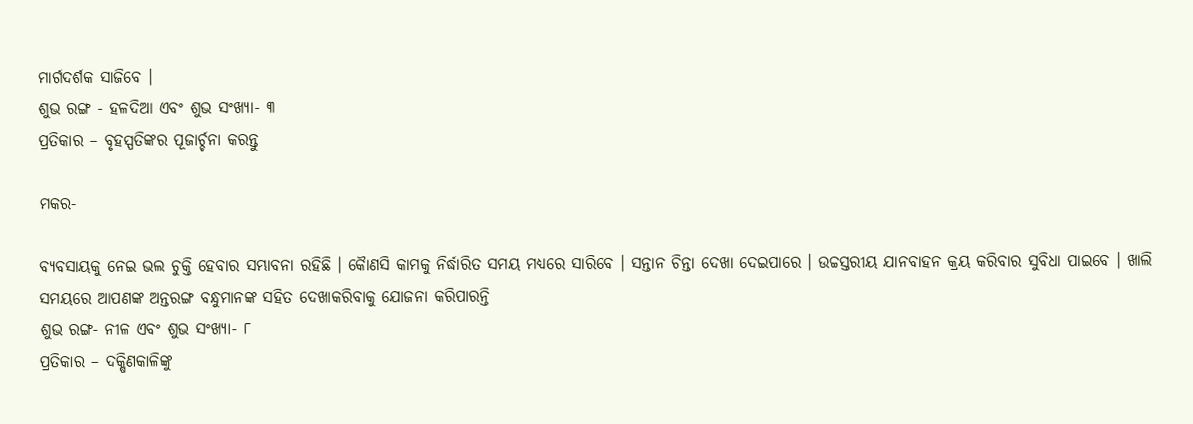ମାର୍ଗଦର୍ଶକ ସାଜିବେ ।
ଶୁଭ ରଙ୍ଗ - ହଳଦିଆ ଏବଂ ଶୁଭ ସଂଖ୍ୟା- ୩
ପ୍ରତିକାର – ବୃହସ୍ପତିଙ୍କର ପୂଜାର୍ଚ୍ଚନା କରନ୍ତୁ

ମକର-

ବ୍ୟବସାୟକୁ ନେଇ ଭଲ ଚୁକ୍ତି ହେବାର ସମ୍ଭାବନା ରହିଛି । କୈାଣସି କାମକୁ ନିର୍ଦ୍ଧାରିତ ସମୟ ମଧ୍ୟରେ ସାରିବେ । ସନ୍ତାନ ଚିନ୍ତା ଦେଖା ଦେଇପାରେ । ଉଚ୍ଚସ୍ତରୀୟ ଯାନବାହନ କ୍ରୟ କରିବାର ସୁବିଧା ପାଇବେ । ଖାଲି ସମୟରେ ଆପଣଙ୍କ ଅନ୍ତରଙ୍ଗ ବନ୍ଧୁମାନଙ୍କ ସହିତ ଦେଖାକରିବାକୁ ଯୋଜନା କରିପାରନ୍ତି
ଶୁଭ ରଙ୍ଗ- ନୀଳ ଏବଂ ଶୁଭ ସଂଖ୍ୟା- ୮
ପ୍ରତିକାର – ଦକ୍ଷିଣକାଳିଙ୍କୁ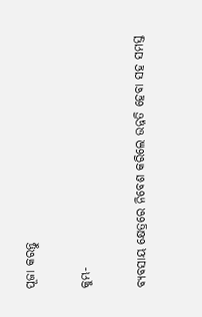ପୂଜା କରନ୍ତୁ

କୁମ୍ଭ-

ବ୍ୟବସାୟ କ୍ଷେତ୍ରରେ ନିବେଶ କରିଲେ ଉନ୍ନତି ହେବା ସହ ସମସ୍ତ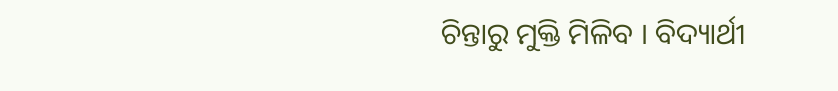ଚିନ୍ତାରୁ ମୁକ୍ତି ମିଳିବ । ବିଦ୍ୟାର୍ଥୀ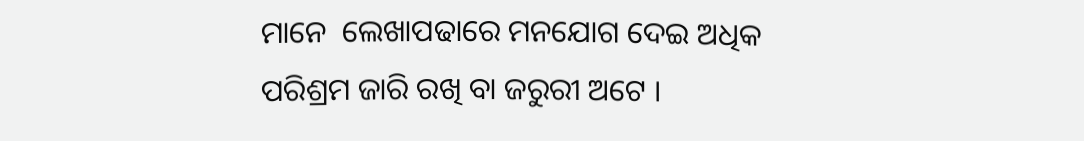ମାନେ  ଲେଖାପଢାରେ ମନଯୋଗ ଦେଇ ଅଧିକ ପରିଶ୍ରମ ଜାରି ରଖି ବା ଜରୁରୀ ଅଟେ ।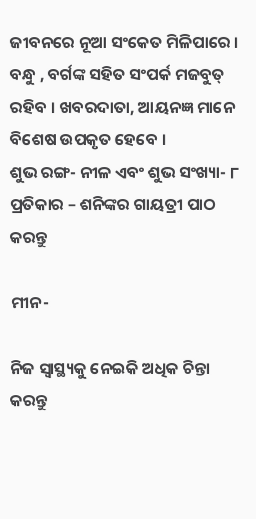ଜୀବନରେ ନୂଆ ସଂକେତ ମିଳିପାରେ । ବନ୍ଧୁ , ବର୍ଗଙ୍କ ସହିତ ସଂପର୍କ ମଜବୁତ୍ ରହିବ । ଖବରଦାତା, ଆୟନଜ୍ଞ ମାନେ ବିଶେଷ ଉପକୃତ ହେବେ ।
ଶୁଭ ରଙ୍ଗ- ନୀଳ ଏବଂ ଶୁଭ ସଂଖ୍ୟା- ୮
ପ୍ରତିକାର – ଶନିଙ୍କର ଗାୟତ୍ରୀ ପାଠ କରନ୍ତୁ

ମୀନ-

ନିଜ ସ୍ୱାସ୍ଥ୍ୟକୁ ନେଇକି ଅଧିକ ଚିନ୍ତା କରନ୍ତୁ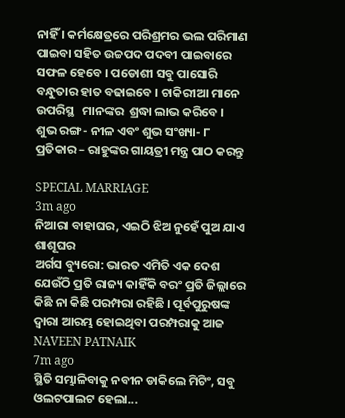ନାହିଁ । କର୍ମକ୍ଷେତ୍ରରେ ପରିଶ୍ରମର ଭଲ ପରିମାଣ ପାଇବା ସହିତ ଉଚ୍ଚପଦ ପଦବୀ ପାଇବାରେ ସଫଳ ହେବେ । ପଡୋଶୀ ସବୁ ପାସୋରି ବନ୍ଧୁତାର ହାତ ବଢାଇବେ । ଚାକିରୀଆ ମାନେ ଉପରିସ୍ଥ   ମାନଙ୍କର  ଶ୍ରଦ୍ଧା ଲାଭ କରିବେ ।
ଶୁଭ ରଙ୍ଗ- ନୀଳ ଏବଂ ଶୁଭ ସଂଖ୍ୟା- ୮
ପ୍ରତିକାର – ରାହୁଙ୍କର ଗାୟତ୍ରୀ ମନ୍ତ୍ର ପାଠ କରନ୍ତୁ

SPECIAL MARRIAGE
3m ago
ନିଆରା ବାହାଘର, ଏଇଠି ଝିଅ ନୁହେଁ ପୁଅ ଯାଏ ଶାଶୂଘର
ଅର୍ଗସ ବ୍ୟୁରୋ: ଭାରତ ଏମିତି ଏକ ଦେଶ ଯେଉଁଠି ପ୍ରତି ରାଜ୍ୟ କାହିଁକି ବରଂ ପ୍ରତି ଜିଲ୍ଲାରେ କିଛି ନା କିଛି ପରମ୍ପରା ରହିଛି । ପୂର୍ବପୁରୁଷଙ୍କ ଦ୍ଵାରା ଆରମ୍ଭ ହୋଇଥିବା ପରମ୍ପରାକୁ ଆଜ
NAVEEN PATNAIK
7m ago
ସ୍ଥିତି ସମ୍ଭାଳିବାକୁ ନବୀନ ଡାକିଲେ ମିଟିଂ, ସବୁ ଓଲଟପାଲଟ ହେଲା...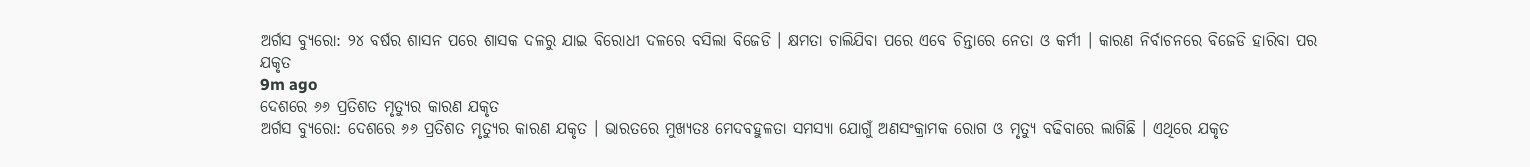ଅର୍ଗସ ବ୍ୟୁରୋ: ୨୪ ବର୍ଷର ଶାସନ ପରେ ଶାସକ ଦଳରୁ ଯାଇ ବିରୋଧୀ ଦଳରେ ବସିଲା ବିଜେଡି । କ୍ଷମତା ଚାଲିଯିବା ପରେ ଏବେ ଚିନ୍ତାରେ ନେତା ଓ କର୍ମୀ । କାରଣ ନିର୍ବାଚନରେ ବିଜେଡି ହାରିବା ପର
ଯକୃତ
9m ago
ଦେଶରେ ୬୬ ପ୍ରତିଶତ ମୃତ୍ୟୁର କାରଣ ଯକୃତ
ଅର୍ଗସ ବ୍ୟୁରୋ: ଦେଶରେ ୬୬ ପ୍ରତିଶତ ମୃତ୍ୟୁର କାରଣ ଯକୃତ । ଭାରତରେ ମୁଖ୍ୟତଃ ମେଦବହୁଳତା ସମସ୍ୟା ଯୋଗୁଁ ଅଣସଂକ୍ରାମକ ରୋଗ ଓ ମୃତ୍ୟୁ ବଢିବାରେ ଲାଗିଛି । ଏଥିରେ ଯକୃତ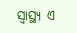ସ୍ବାସ୍ଥ୍ୟ ଏ